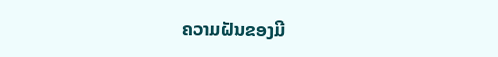ຄວາມຝັນຂອງມີ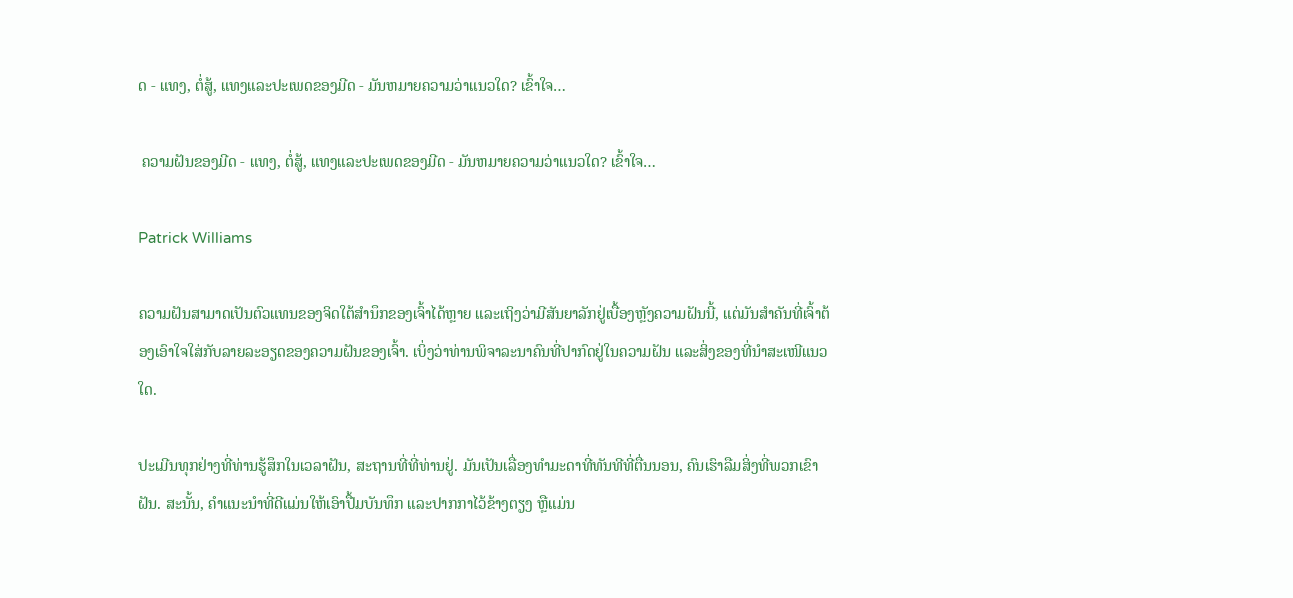ດ - ແທງ, ຕໍ່ສູ້, ແທງແລະປະເພດຂອງມີດ - ມັນຫມາຍຄວາມວ່າແນວໃດ? ເຂົ້າໃຈ…

 ຄວາມຝັນຂອງມີດ - ແທງ, ຕໍ່ສູ້, ແທງແລະປະເພດຂອງມີດ - ມັນຫມາຍຄວາມວ່າແນວໃດ? ເຂົ້າໃຈ…

Patrick Williams

ຄວາມຝັນສາມາດເປັນຕົວແທນຂອງຈິດໃຕ້ສຳນຶກຂອງເຈົ້າໄດ້ຫຼາຍ ແລະເຖິງວ່າມີສັນຍາລັກຢູ່ເບື້ອງຫຼັງຄວາມຝັນນີ້, ແຕ່ມັນສຳຄັນທີ່ເຈົ້າຕ້ອງເອົາໃຈໃສ່ກັບລາຍລະອຽດຂອງຄວາມຝັນຂອງເຈົ້າ. ເບິ່ງວ່າທ່ານພິຈາລະນາຄົນທີ່ປາກົດຢູ່ໃນຄວາມຝັນ ແລະສິ່ງຂອງທີ່ນຳສະເໜີແນວໃດ.

ປະເມີນທຸກຢ່າງທີ່ທ່ານຮູ້ສຶກໃນເວລາຝັນ, ສະຖານທີ່ທີ່ທ່ານຢູ່. ມັນເປັນເລື່ອງທໍາມະດາທີ່ທັນທີທີ່ຕື່ນນອນ, ຄົນເຮົາລືມສິ່ງທີ່ພວກເຂົາຝັນ. ສະນັ້ນ, ຄຳແນະນຳທີ່ດີແມ່ນໃຫ້ເອົາປື້ມບັນທຶກ ແລະປາກກາໄວ້ຂ້າງຕຽງ ຫຼືແມ່ນ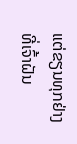ແຕ່ຂຽນທຸກຢ່າງທີ່ເຈົ້າຝັນ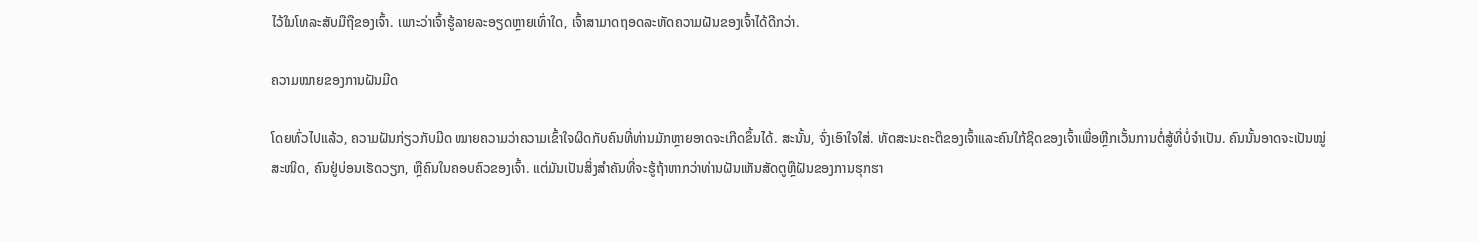ໄວ້ໃນໂທລະສັບມືຖືຂອງເຈົ້າ. ເພາະວ່າເຈົ້າຮູ້ລາຍລະອຽດຫຼາຍເທົ່າໃດ, ເຈົ້າສາມາດຖອດລະຫັດຄວາມຝັນຂອງເຈົ້າໄດ້ດີກວ່າ.

ຄວາມໝາຍຂອງການຝັນມີດ

ໂດຍທົ່ວໄປແລ້ວ, ຄວາມຝັນກ່ຽວກັບມີດ ໝາຍຄວາມວ່າຄວາມເຂົ້າໃຈຜິດກັບຄົນທີ່ທ່ານມັກຫຼາຍອາດຈະເກີດຂຶ້ນໄດ້. ສະນັ້ນ, ຈົ່ງເອົາໃຈໃສ່. ທັດສະນະຄະຕິຂອງເຈົ້າແລະຄົນໃກ້ຊິດຂອງເຈົ້າເພື່ອຫຼີກເວັ້ນການຕໍ່ສູ້ທີ່ບໍ່ຈໍາເປັນ. ຄົນນັ້ນອາດຈະເປັນໝູ່ສະໜິດ, ຄົນຢູ່ບ່ອນເຮັດວຽກ, ຫຼືຄົນໃນຄອບຄົວຂອງເຈົ້າ. ແຕ່ມັນເປັນສິ່ງສໍາຄັນທີ່ຈະຮູ້ຖ້າຫາກວ່າທ່ານຝັນເຫັນສັດຕູຫຼືຝັນຂອງການຮຸກຮາ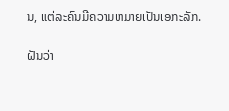ນ, ແຕ່ລະຄົນມີຄວາມຫມາຍເປັນເອກະລັກ.

ຝັນວ່າ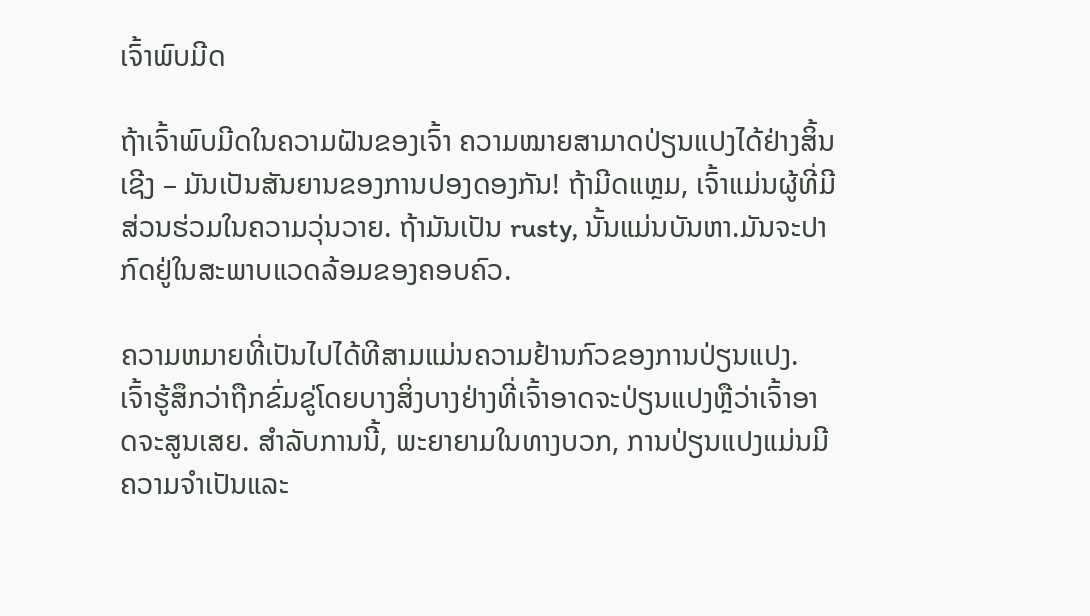ເຈົ້າພົບມີດ

ຖ້າເຈົ້າພົບມີດໃນຄວາມຝັນຂອງເຈົ້າ ຄວາມໝາຍສາມາດປ່ຽນແປງໄດ້ຢ່າງສິ້ນເຊີງ – ມັນເປັນສັນຍານຂອງການປອງດອງກັນ! ຖ້າມີດແຫຼມ, ເຈົ້າແມ່ນຜູ້ທີ່ມີສ່ວນຮ່ວມໃນຄວາມວຸ່ນວາຍ. ຖ້າມັນເປັນ rusty, ນັ້ນແມ່ນບັນຫາ.ມັນຈະປາກົດຢູ່ໃນສະພາບແວດລ້ອມຂອງຄອບຄົວ.

ຄວາມຫມາຍທີ່ເປັນໄປໄດ້ທີສາມແມ່ນຄວາມຢ້ານກົວຂອງການປ່ຽນແປງ. ເຈົ້າຮູ້ສຶກວ່າຖືກຂົ່ມຂູ່ໂດຍບາງສິ່ງບາງຢ່າງທີ່ເຈົ້າອາດຈະປ່ຽນແປງຫຼືວ່າເຈົ້າອາດຈະສູນເສຍ. ສໍາລັບການນີ້, ພະຍາຍາມໃນທາງບວກ, ການປ່ຽນແປງແມ່ນມີຄວາມຈໍາເປັນແລະ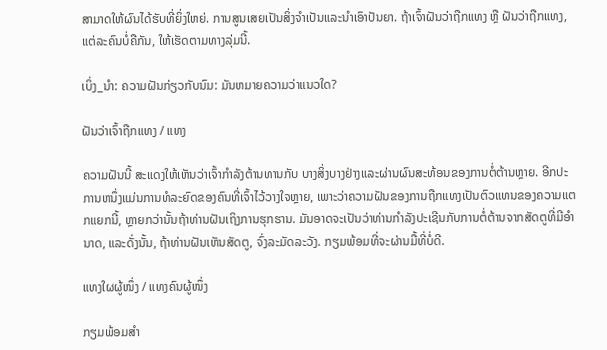ສາມາດໃຫ້ຜົນໄດ້ຮັບທີ່ຍິ່ງໃຫຍ່. ການສູນເສຍເປັນສິ່ງຈໍາເປັນແລະນໍາເອົາປັນຍາ. ຖ້າເຈົ້າຝັນວ່າຖືກແທງ ຫຼື ຝັນວ່າຖືກແທງ, ແຕ່ລະຄົນບໍ່ຄືກັນ, ໃຫ້ເຮັດຕາມທາງລຸ່ມນີ້.

ເບິ່ງ_ນຳ: ຄວາມຝັນກ່ຽວກັບນົມ: ມັນຫມາຍຄວາມວ່າແນວໃດ?

ຝັນວ່າເຈົ້າຖືກແທງ / ແທງ

ຄວາມຝັນນີ້ ສະແດງໃຫ້ເຫັນວ່າເຈົ້າກຳລັງຕ້ານທານກັບ ບາງສິ່ງບາງຢ່າງແລະຜ່ານຜົນສະທ້ອນຂອງການຕໍ່ຕ້ານຫຼາຍ. ອີກປະການຫນຶ່ງແມ່ນການທໍລະຍົດຂອງຄົນທີ່ເຈົ້າໄວ້ວາງໃຈຫຼາຍ, ເພາະວ່າຄວາມຝັນຂອງການຖືກແທງເປັນຕົວແທນຂອງຄວາມແຕກແຍກນີ້, ຫຼາຍກວ່ານັ້ນຖ້າທ່ານຝັນເຖິງການຮຸກຮານ. ມັນອາດຈະເປັນວ່າທ່ານກໍາລັງປະເຊີນກັບການຕໍ່ຕ້ານຈາກສັດຕູທີ່ມີອໍານາດ, ແລະດັ່ງນັ້ນ, ຖ້າທ່ານຝັນເຫັນສັດຕູ, ຈົ່ງລະມັດລະວັງ. ກຽມພ້ອມທີ່ຈະຜ່ານມື້ທີ່ບໍ່ດີ.

ແທງໃຜຜູ້ໜຶ່ງ / ແທງຄົນຜູ້ໜຶ່ງ

ກຽມພ້ອມສຳ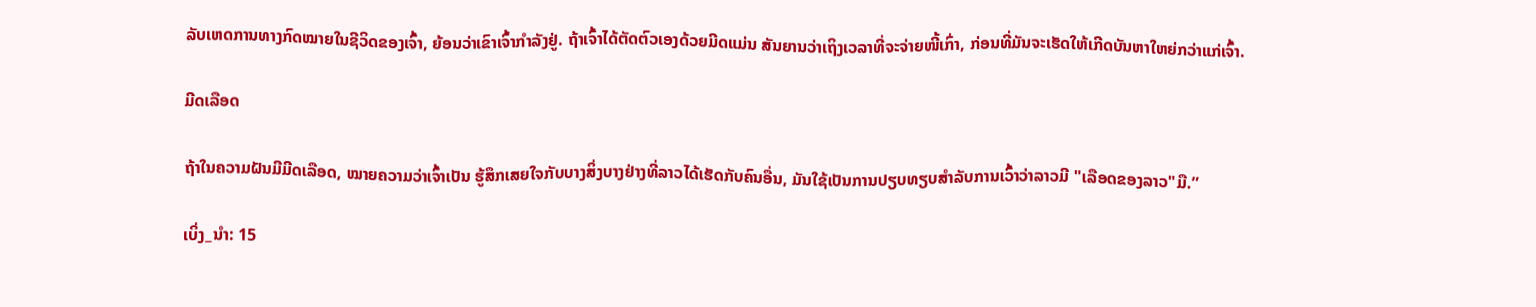ລັບເຫດການທາງກົດໝາຍໃນຊີວິດຂອງເຈົ້າ, ຍ້ອນວ່າເຂົາເຈົ້າກຳລັງຢູ່. ຖ້າເຈົ້າໄດ້ຕັດຕົວເອງດ້ວຍມີດແມ່ນ ສັນຍານວ່າເຖິງເວລາທີ່ຈະຈ່າຍໜີ້ເກົ່າ, ກ່ອນທີ່ມັນຈະເຮັດໃຫ້ເກີດບັນຫາໃຫຍ່ກວ່າແກ່ເຈົ້າ.

ມີດເລືອດ

ຖ້າໃນຄວາມຝັນມີມີດເລືອດ, ໝາຍຄວາມວ່າເຈົ້າເປັນ ຮູ້ສຶກເສຍໃຈກັບບາງສິ່ງບາງຢ່າງທີ່ລາວໄດ້ເຮັດກັບຄົນອື່ນ, ມັນໃຊ້ເປັນການປຽບທຽບສໍາລັບການເວົ້າວ່າລາວມີ "ເລືອດຂອງລາວ"ມື.”

ເບິ່ງ_ນຳ: 15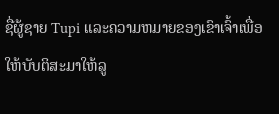ຊື່ຜູ້ຊາຍ Tupi ແລະຄວາມຫມາຍຂອງເຂົາເຈົ້າເພື່ອໃຫ້ບັບຕິສະມາໃຫ້ລູ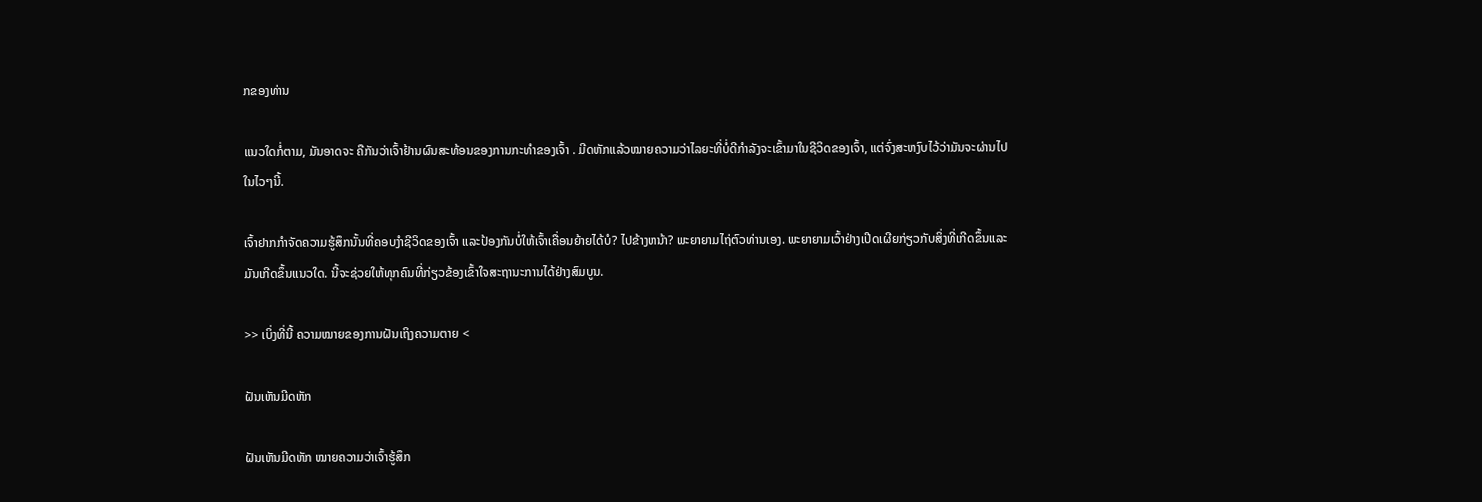ກຂອງທ່ານ

ແນວໃດກໍ່ຕາມ, ມັນອາດຈະ ຄືກັນວ່າເຈົ້າຢ້ານຜົນສະທ້ອນຂອງການກະທຳຂອງເຈົ້າ . ມີດຫັກແລ້ວໝາຍຄວາມວ່າໄລຍະທີ່ບໍ່ດີກຳລັງຈະເຂົ້າມາໃນຊີວິດຂອງເຈົ້າ, ແຕ່ຈົ່ງສະຫງົບໄວ້ວ່າມັນຈະຜ່ານໄປໃນໄວໆນີ້.

ເຈົ້າຢາກກໍາຈັດຄວາມຮູ້ສຶກນັ້ນທີ່ຄອບງໍາຊີວິດຂອງເຈົ້າ ແລະປ້ອງກັນບໍ່ໃຫ້ເຈົ້າເຄື່ອນຍ້າຍໄດ້ບໍ? ໄປຂ້າງຫນ້າ? ພະຍາຍາມໄຖ່ຕົວທ່ານເອງ. ພະຍາຍາມເວົ້າຢ່າງເປີດເຜີຍກ່ຽວກັບສິ່ງທີ່ເກີດຂຶ້ນແລະມັນເກີດຂຶ້ນແນວໃດ. ນີ້ຈະຊ່ວຍໃຫ້ທຸກຄົນທີ່ກ່ຽວຂ້ອງເຂົ້າໃຈສະຖານະການໄດ້ຢ່າງສົມບູນ.

>> ເບິ່ງທີ່ນີ້ ຄວາມໝາຍຂອງການຝັນເຖິງຄວາມຕາຍ <

ຝັນເຫັນມີດຫັກ

ຝັນເຫັນມີດຫັກ ໝາຍຄວາມວ່າເຈົ້າຮູ້ສຶກ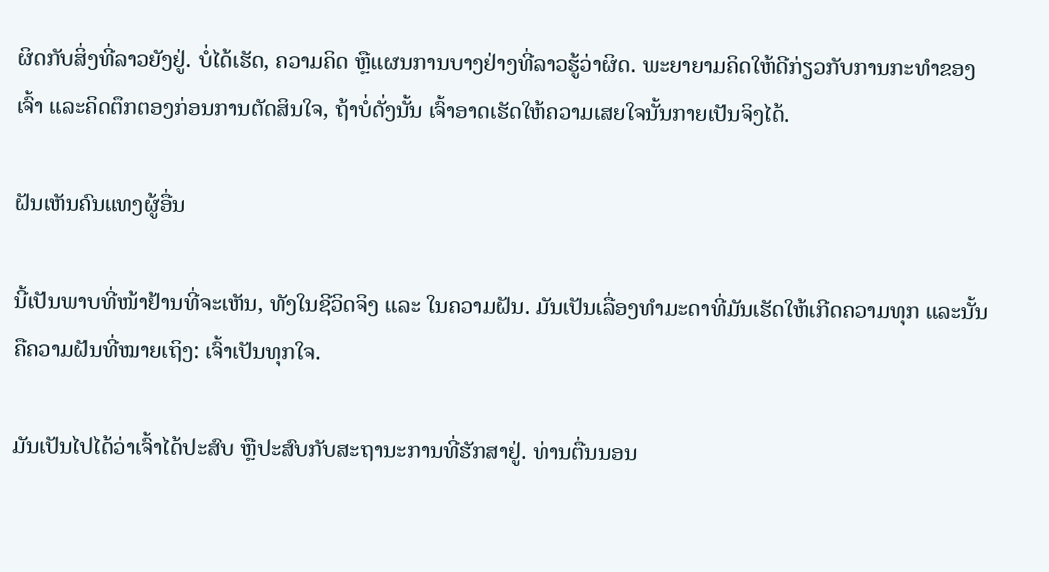ຜິດກັບສິ່ງທີ່ລາວຍັງຢູ່. ບໍ່ໄດ້ເຮັດ, ຄວາມຄິດ ຫຼືແຜນການບາງຢ່າງທີ່ລາວຮູ້ວ່າຜິດ. ພະຍາຍາມຄິດໃຫ້ດີກ່ຽວກັບການກະທຳຂອງເຈົ້າ ແລະຄິດຕຶກຕອງກ່ອນການຕັດສິນໃຈ, ຖ້າບໍ່ດັ່ງນັ້ນ ເຈົ້າອາດເຮັດໃຫ້ຄວາມເສຍໃຈນັ້ນກາຍເປັນຈິງໄດ້.

ຝັນເຫັນຄົນແທງຜູ້ອື່ນ

ນີ້ເປັນພາບທີ່ໜ້າຢ້ານທີ່ຈະເຫັນ, ທັງໃນຊີວິດຈິງ ແລະ ໃນຄວາມຝັນ. ມັນເປັນເລື່ອງທຳມະດາທີ່ມັນເຮັດໃຫ້ເກີດຄວາມທຸກ ແລະນັ້ນຄືຄວາມຝັນທີ່ໝາຍເຖິງ: ເຈົ້າເປັນທຸກໃຈ.

ມັນເປັນໄປໄດ້ວ່າເຈົ້າໄດ້ປະສົບ ຫຼືປະສົບກັບສະຖານະການທີ່ຮັກສາຢູ່. ທ່ານຕື່ນນອນ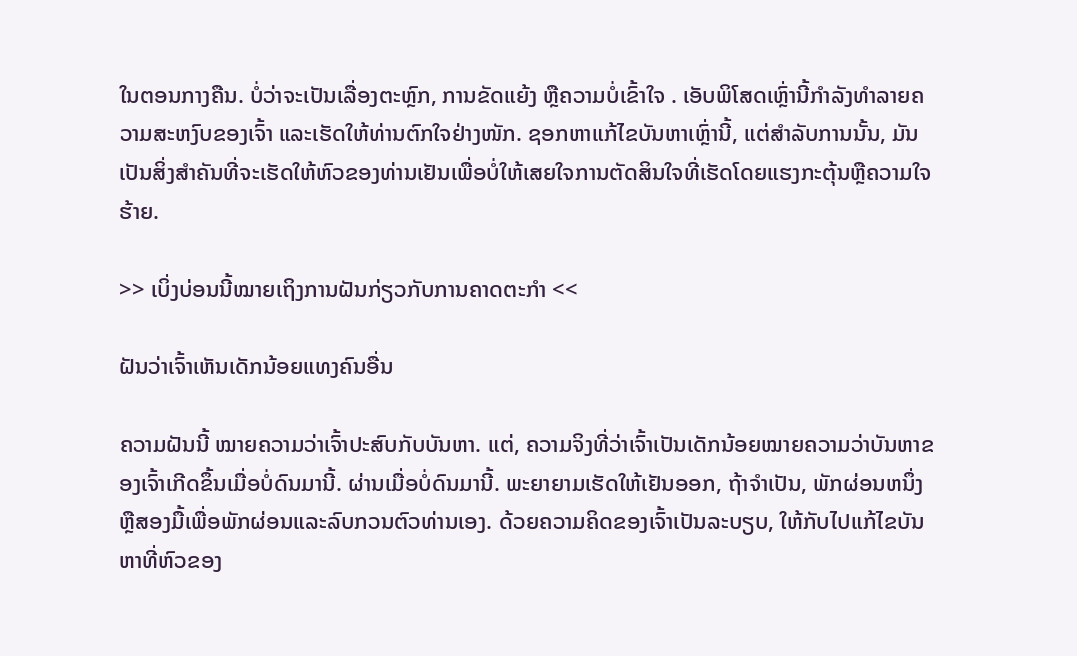ໃນຕອນກາງຄືນ. ບໍ່ວ່າຈະເປັນເລື່ອງຕະຫຼົກ, ການຂັດແຍ້ງ ຫຼືຄວາມບໍ່ເຂົ້າໃຈ . ເອັບພິໂສດເຫຼົ່ານີ້ກຳລັງທຳລາຍຄວາມສະຫງົບຂອງເຈົ້າ ແລະເຮັດໃຫ້ທ່ານຕົກໃຈຢ່າງໜັກ. ຊອກຫາແກ້ໄຂບັນຫາເຫຼົ່ານີ້, ແຕ່ສໍາລັບການນັ້ນ, ມັນເປັນສິ່ງສໍາຄັນທີ່ຈະເຮັດໃຫ້ຫົວຂອງທ່ານເຢັນເພື່ອບໍ່ໃຫ້ເສຍໃຈການຕັດສິນໃຈທີ່ເຮັດໂດຍແຮງກະຕຸ້ນຫຼືຄວາມໃຈຮ້າຍ.

>> ເບິ່ງບ່ອນນີ້ໝາຍເຖິງການຝັນກ່ຽວກັບການຄາດຕະກຳ <<

ຝັນວ່າເຈົ້າເຫັນເດັກນ້ອຍແທງຄົນອື່ນ

ຄວາມຝັນນີ້ ໝາຍຄວາມວ່າເຈົ້າປະສົບກັບບັນຫາ. ແຕ່, ຄວາມຈິງທີ່ວ່າເຈົ້າເປັນເດັກນ້ອຍໝາຍຄວາມວ່າບັນຫາຂອງເຈົ້າເກີດຂຶ້ນເມື່ອບໍ່ດົນມານີ້. ຜ່ານເມື່ອບໍ່ດົນມານີ້. ພະຍາຍາມເຮັດໃຫ້ເຢັນອອກ, ຖ້າຈໍາເປັນ, ພັກຜ່ອນຫນຶ່ງຫຼືສອງມື້ເພື່ອພັກຜ່ອນແລະລົບກວນຕົວທ່ານເອງ. ດ້ວຍຄວາມຄິດຂອງເຈົ້າເປັນລະບຽບ, ໃຫ້ກັບໄປແກ້ໄຂບັນຫາທີ່ຫົວຂອງ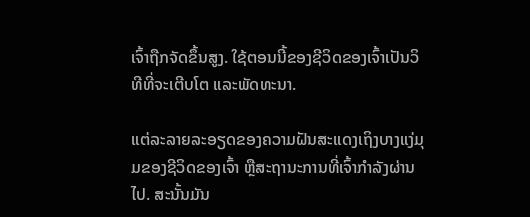ເຈົ້າຖືກຈັດຂຶ້ນສູງ. ໃຊ້ຕອນນີ້ຂອງຊີວິດຂອງເຈົ້າເປັນວິທີທີ່ຈະເຕີບໂຕ ແລະພັດທະນາ.

ແຕ່ລະລາຍລະອຽດຂອງຄວາມຝັນສະແດງເຖິງບາງແງ່ມຸມຂອງຊີວິດຂອງເຈົ້າ ຫຼືສະຖານະການທີ່ເຈົ້າກຳລັງຜ່ານໄປ. ສະນັ້ນມັນ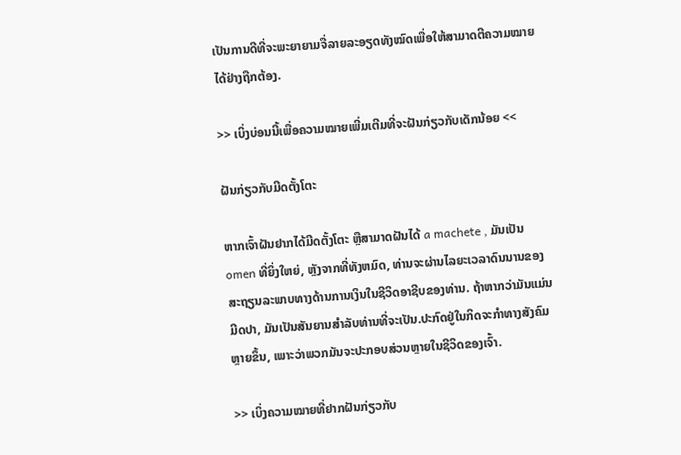ເປັນການດີທີ່ຈະພະຍາຍາມຈື່ລາຍລະອຽດທັງໝົດເພື່ອໃຫ້ສາມາດຕີຄວາມໝາຍໄດ້ຢ່າງຖືກຕ້ອງ.

>> ເບິ່ງບ່ອນນີ້ເພື່ອຄວາມໝາຍເພີ່ມເຕີມທີ່ຈະຝັນກ່ຽວກັບເດັກນ້ອຍ <<

ຝັນກ່ຽວກັບມີດຕັ້ງໂຕະ

ຫາກເຈົ້າຝັນຢາກໄດ້ມີດຕັ້ງໂຕະ ຫຼືສາມາດຝັນໄດ້ a machete , ມັນເປັນ omen ທີ່ຍິ່ງໃຫຍ່, ຫຼັງຈາກທີ່ທັງຫມົດ, ທ່ານຈະຜ່ານໄລຍະເວລາດົນນານຂອງສະຖຽນລະພາບທາງດ້ານການເງິນໃນຊີວິດອາຊີບຂອງທ່ານ. ຖ້າຫາກວ່າມັນແມ່ນມີດປາ, ມັນເປັນສັນຍານສໍາລັບທ່ານທີ່ຈະເປັນ.ປະກົດຢູ່ໃນກິດຈະກໍາທາງສັງຄົມຫຼາຍຂຶ້ນ, ເພາະວ່າພວກມັນຈະປະກອບສ່ວນຫຼາຍໃນຊີວິດຂອງເຈົ້າ.

>> ເບິ່ງຄວາມໝາຍທີ່ຢາກຝັນກ່ຽວກັບ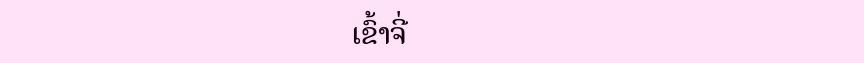ເຂົ້າຈີ່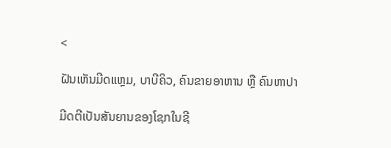<

ຝັນເຫັນມີດແຫຼມ, ບາບີຄິວ, ຄົນຂາຍອາຫານ ຫຼື ຄົນຫາປາ

ມີດຕີເປັນສັນຍານຂອງໂຊກໃນຊີ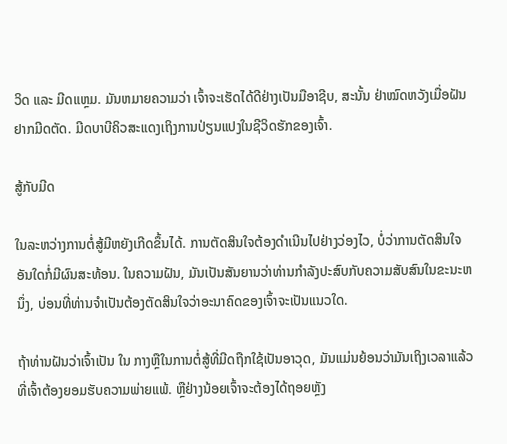ວິດ ແລະ ມີດແຫຼມ. ມັນຫມາຍຄວາມວ່າ ເຈົ້າຈະເຮັດໄດ້ດີຢ່າງເປັນມືອາຊີບ, ສະນັ້ນ ຢ່າໝົດຫວັງເມື່ອຝັນຢາກມີດຕັດ. ມີດບາບີຄິວສະແດງເຖິງການປ່ຽນແປງໃນຊີວິດຮັກຂອງເຈົ້າ.

ສູ້ກັບມີດ

ໃນລະຫວ່າງການຕໍ່ສູ້ມີຫຍັງເກີດຂຶ້ນໄດ້. ການຕັດສິນໃຈຕ້ອງດຳເນີນໄປຢ່າງວ່ອງໄວ, ບໍ່ວ່າການຕັດສິນໃຈອັນໃດກໍ່ມີຜົນສະທ້ອນ. ໃນຄວາມຝັນ, ມັນເປັນສັນຍານວ່າທ່ານກໍາລັງປະສົບກັບຄວາມສັບສົນໃນຂະນະຫນຶ່ງ, ບ່ອນທີ່ທ່ານຈໍາເປັນຕ້ອງຕັດສິນໃຈວ່າອະນາຄົດຂອງເຈົ້າຈະເປັນແນວໃດ.

ຖ້າທ່ານຝັນວ່າເຈົ້າເປັນ ໃນ ກາງຫຼືໃນການຕໍ່ສູ້ທີ່ມີດຖືກໃຊ້ເປັນອາວຸດ, ມັນແມ່ນຍ້ອນວ່າມັນເຖິງເວລາແລ້ວທີ່ເຈົ້າຕ້ອງຍອມຮັບຄວາມພ່າຍແພ້. ຫຼືຢ່າງນ້ອຍເຈົ້າຈະຕ້ອງໄດ້ຖອຍຫຼັງ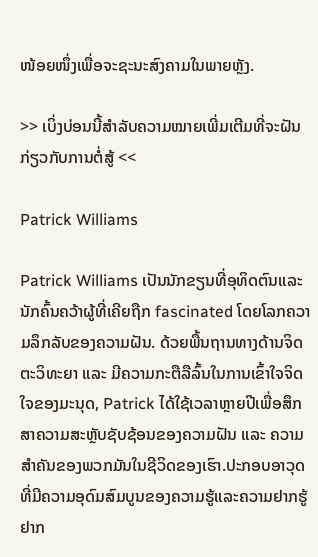ໜ້ອຍໜຶ່ງເພື່ອຈະຊະນະສົງຄາມໃນພາຍຫຼັງ.

>> ເບິ່ງບ່ອນນີ້ສຳລັບຄວາມໝາຍເພີ່ມເຕີມທີ່ຈະຝັນກ່ຽວກັບການຕໍ່ສູ້ <<

Patrick Williams

Patrick Williams ເປັນນັກຂຽນທີ່ອຸທິດຕົນແລະນັກຄົ້ນຄວ້າຜູ້ທີ່ເຄີຍຖືກ fascinated ໂດຍໂລກຄວາມລຶກລັບຂອງຄວາມຝັນ. ດ້ວຍພື້ນຖານທາງດ້ານຈິດຕະວິທະຍາ ແລະ ມີຄວາມກະຕືລືລົ້ນໃນການເຂົ້າໃຈຈິດໃຈຂອງມະນຸດ, Patrick ໄດ້ໃຊ້ເວລາຫຼາຍປີເພື່ອສຶກສາຄວາມສະຫຼັບຊັບຊ້ອນຂອງຄວາມຝັນ ແລະ ຄວາມສຳຄັນຂອງພວກມັນໃນຊີວິດຂອງເຮົາ.ປະກອບອາວຸດທີ່ມີຄວາມອຸດົມສົມບູນຂອງຄວາມຮູ້ແລະຄວາມຢາກຮູ້ຢາກ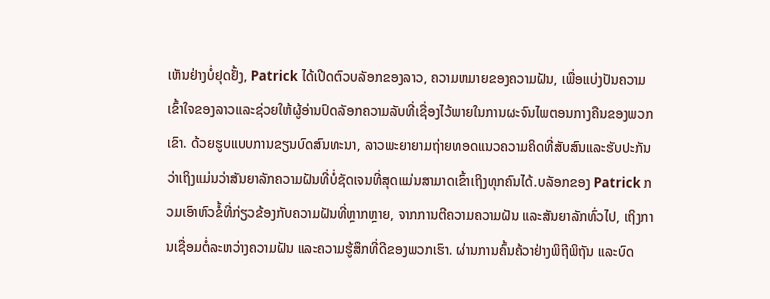ເຫັນຢ່າງບໍ່ຢຸດຢັ້ງ, Patrick ໄດ້ເປີດຕົວບລັອກຂອງລາວ, ຄວາມຫມາຍຂອງຄວາມຝັນ, ເພື່ອແບ່ງປັນຄວາມເຂົ້າໃຈຂອງລາວແລະຊ່ວຍໃຫ້ຜູ້ອ່ານປົດລັອກຄວາມລັບທີ່ເຊື່ອງໄວ້ພາຍໃນການຜະຈົນໄພຕອນກາງຄືນຂອງພວກເຂົາ. ດ້ວຍຮູບແບບການຂຽນບົດສົນທະນາ, ລາວພະຍາຍາມຖ່າຍທອດແນວຄວາມຄິດທີ່ສັບສົນແລະຮັບປະກັນວ່າເຖິງແມ່ນວ່າສັນຍາລັກຄວາມຝັນທີ່ບໍ່ຊັດເຈນທີ່ສຸດແມ່ນສາມາດເຂົ້າເຖິງທຸກຄົນໄດ້.ບລັອກຂອງ Patrick ກວມເອົາຫົວຂໍ້ທີ່ກ່ຽວຂ້ອງກັບຄວາມຝັນທີ່ຫຼາກຫຼາຍ, ຈາກການຕີຄວາມຄວາມຝັນ ແລະສັນຍາລັກທົ່ວໄປ, ເຖິງການເຊື່ອມຕໍ່ລະຫວ່າງຄວາມຝັນ ແລະຄວາມຮູ້ສຶກທີ່ດີຂອງພວກເຮົາ. ຜ່ານການຄົ້ນຄ້ວາຢ່າງພິຖີພິຖັນ ແລະບົດ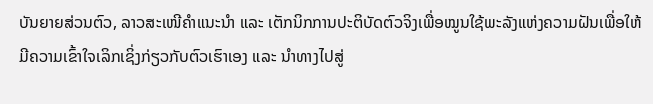ບັນຍາຍສ່ວນຕົວ, ລາວສະເໜີຄຳແນະນຳ ແລະ ເຕັກນິກການປະຕິບັດຕົວຈິງເພື່ອໝູນໃຊ້ພະລັງແຫ່ງຄວາມຝັນເພື່ອໃຫ້ມີຄວາມເຂົ້າໃຈເລິກເຊິ່ງກ່ຽວກັບຕົວເຮົາເອງ ແລະ ນຳທາງໄປສູ່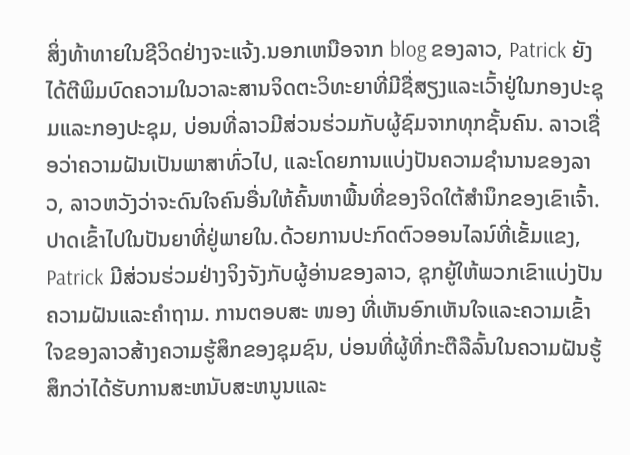ສິ່ງທ້າທາຍໃນຊີວິດຢ່າງຈະແຈ້ງ.ນອກເຫນືອຈາກ blog ຂອງລາວ, Patrick ຍັງໄດ້ຕີພິມບົດຄວາມໃນວາລະສານຈິດຕະວິທະຍາທີ່ມີຊື່ສຽງແລະເວົ້າຢູ່ໃນກອງປະຊຸມແລະກອງປະຊຸມ, ບ່ອນທີ່ລາວມີສ່ວນຮ່ວມກັບຜູ້ຊົມຈາກທຸກຊັ້ນຄົນ. ລາວເຊື່ອວ່າຄວາມຝັນເປັນພາສາທົ່ວໄປ, ແລະໂດຍການແບ່ງປັນຄວາມຊໍານານຂອງລາວ, ລາວຫວັງວ່າຈະດົນໃຈຄົນອື່ນໃຫ້ຄົ້ນຫາພື້ນທີ່ຂອງຈິດໃຕ້ສໍານຶກຂອງເຂົາເຈົ້າ.ປາດເຂົ້າໄປໃນປັນຍາທີ່ຢູ່ພາຍໃນ.ດ້ວຍການປະກົດຕົວອອນໄລນ໌ທີ່ເຂັ້ມແຂງ, Patrick ມີສ່ວນຮ່ວມຢ່າງຈິງຈັງກັບຜູ້ອ່ານຂອງລາວ, ຊຸກຍູ້ໃຫ້ພວກເຂົາແບ່ງປັນຄວາມຝັນແລະຄໍາຖາມ. ການຕອບສະ ໜອງ ທີ່ເຫັນອົກເຫັນໃຈແລະຄວາມເຂົ້າໃຈຂອງລາວສ້າງຄວາມຮູ້ສຶກຂອງຊຸມຊົນ, ບ່ອນທີ່ຜູ້ທີ່ກະຕືລືລົ້ນໃນຄວາມຝັນຮູ້ສຶກວ່າໄດ້ຮັບການສະຫນັບສະຫນູນແລະ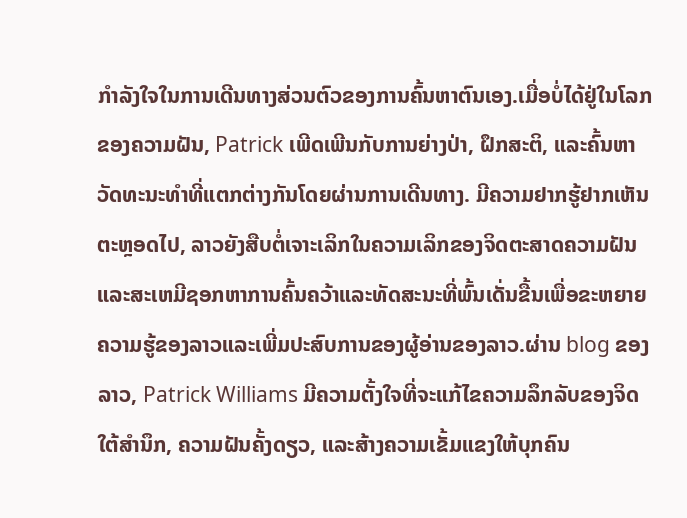ກໍາລັງໃຈໃນການເດີນທາງສ່ວນຕົວຂອງການຄົ້ນຫາຕົນເອງ.ເມື່ອບໍ່ໄດ້ຢູ່ໃນໂລກຂອງຄວາມຝັນ, Patrick ເພີດເພີນກັບການຍ່າງປ່າ, ຝຶກສະຕິ, ແລະຄົ້ນຫາວັດທະນະທໍາທີ່ແຕກຕ່າງກັນໂດຍຜ່ານການເດີນທາງ. ມີຄວາມຢາກຮູ້ຢາກເຫັນຕະຫຼອດໄປ, ລາວຍັງສືບຕໍ່ເຈາະເລິກໃນຄວາມເລິກຂອງຈິດຕະສາດຄວາມຝັນແລະສະເຫມີຊອກຫາການຄົ້ນຄວ້າແລະທັດສະນະທີ່ພົ້ນເດັ່ນຂື້ນເພື່ອຂະຫຍາຍຄວາມຮູ້ຂອງລາວແລະເພີ່ມປະສົບການຂອງຜູ້ອ່ານຂອງລາວ.ຜ່ານ blog ຂອງລາວ, Patrick Williams ມີຄວາມຕັ້ງໃຈທີ່ຈະແກ້ໄຂຄວາມລຶກລັບຂອງຈິດໃຕ້ສໍານຶກ, ຄວາມຝັນຄັ້ງດຽວ, ແລະສ້າງຄວາມເຂັ້ມແຂງໃຫ້ບຸກຄົນ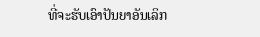ທີ່ຈະຮັບເອົາປັນຍາອັນເລິກ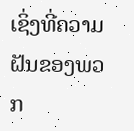ເຊິ່ງທີ່ຄວາມຝັນຂອງພວກ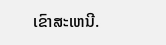ເຂົາສະເຫນີ.